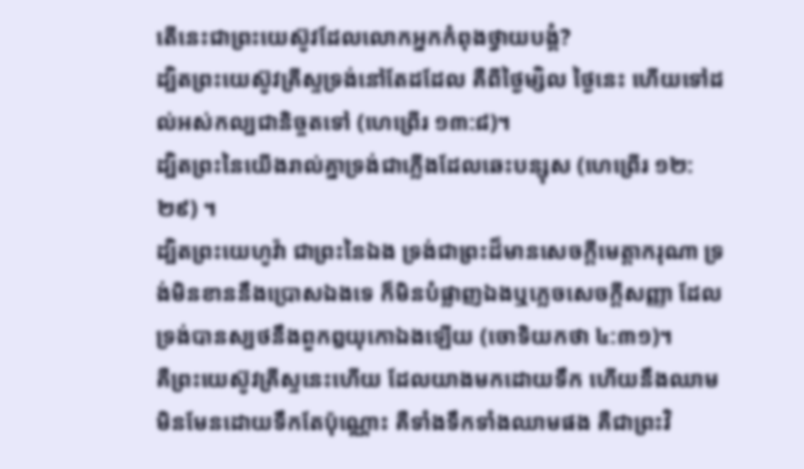តើនេះជាព្រះយេស៊ូវដែលលោកអ្នកកំពុងថ្វាយបង្គំ?
ដ្បិតព្រះយេស៊ូវគ្រីស្ទទ្រង់នៅតែដដែល គឺពីថ្ងៃម្សិល ថ្ងៃនេះ ហើយទៅដល់អស់កល្បជានិច្ចតទៅ (ហេព្រើរ ១៣:៨)។
ដ្បិតព្រះនៃយើងរាល់គ្នាទ្រង់ជាភ្លើងដែលឆេះបន្សុស (ហេព្រើរ ១២:២៩) ។
ដ្បិតព្រះយេហូវ៉ា ជាព្រះនៃឯង ទ្រង់ជាព្រះដ៏មានសេចក្ដីមេត្ដាករុណា ទ្រង់មិនខាននឹងប្រោសឯងទេ ក៏មិនបំផ្លាញឯងឬភ្លេចសេចក្ដីសញ្ញា ដែលទ្រង់បានស្បថនឹងពួកឰយុកោឯងឡើយ (ចោទិយកថា ៤:៣១)។
គឺព្រះយេស៊ូវគ្រីស្ទនេះហើយ ដែលយាងមកដោយទឹក ហើយនឹងឈាម មិនមែនដោយទឹកតែប៉ុណ្ណោះ គឺទាំងទឹកទាំងឈាមផង គឺជាព្រះវិ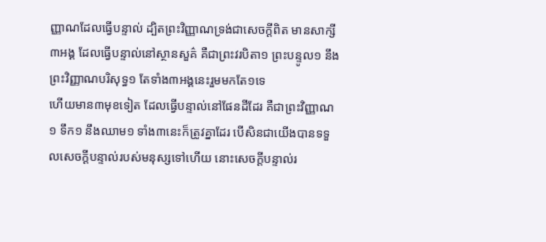ញ្ញាណដែលធ្វើបន្ទាល់ ដ្បិតព្រះវិញ្ញាណទ្រង់ជាសេចក្ដីពិត មានសាក្សី៣អង្គ ដែលធ្វើបន្ទាល់នៅស្ថានសួគ៌ គឺជាព្រះវរបិតា១ ព្រះបន្ទូល១ នឹងព្រះវិញ្ញាណបរិសុទ្ធ១ តែទាំង៣អង្គនេះរួមមកតែ១ទេ
ហើយមាន៣មុខទៀត ដែលធ្វើបន្ទាល់នៅផែនដីដែរ គឺជាព្រះវិញ្ញាណ១ ទឹក១ នឹងឈាម១ ទាំង៣នេះក៏ត្រូវគ្នាដែរ បើសិនជាយើងបានទទួលសេចក្ដីបន្ទាល់របស់មនុស្សទៅហើយ នោះសេចក្ដីបន្ទាល់រ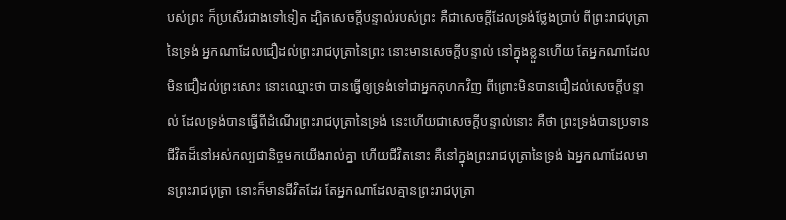បស់ព្រះ ក៏ប្រសើរជាងទៅទៀត ដ្បិតសេចក្ដីបន្ទាល់របស់ព្រះ គឺជាសេចក្ដីដែលទ្រង់ថ្លែងប្រាប់ ពីព្រះរាជបុត្រានៃទ្រង់ អ្នកណាដែលជឿដល់ព្រះរាជបុត្រានៃព្រះ នោះមានសេចក្ដីបន្ទាល់ នៅក្នុងខ្លួនហើយ តែអ្នកណាដែលមិនជឿដល់ព្រះសោះ នោះឈ្មោះថា បានធ្វើឲ្យទ្រង់ទៅជាអ្នកកុហកវិញ ពីព្រោះមិនបានជឿដល់សេចក្ដីបន្ទាល់ ដែលទ្រង់បានធ្វើពីដំណើរព្រះរាជបុត្រានៃទ្រង់ នេះហើយជាសេចក្ដីបន្ទាល់នោះ គឺថា ព្រះទ្រង់បានប្រទានជីវិតដ៏នៅអស់កល្បជានិច្ចមកយើងរាល់គ្នា ហើយជីវិតនោះ គឺនៅក្នុងព្រះរាជបុត្រានៃទ្រង់ ឯអ្នកណាដែលមានព្រះរាជបុត្រា នោះក៏មានជីវិតដែរ តែអ្នកណាដែលគ្មានព្រះរាជបុត្រា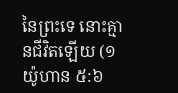នៃព្រះទេ នោះគ្មានជីវិតឡើយ (១យ៉ូហាន ៥:៦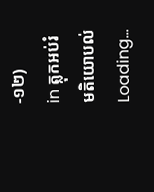-១២)
in ត្លុកអប់រំ
មតិយោបល់
Loading…